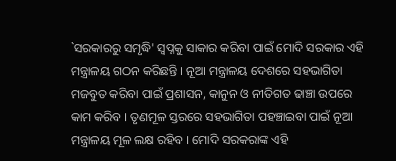`ସରକାରରୁ ସମୃଦ୍ଧି' ସ୍ବପ୍ନକୁ ସାକାର କରିବା ପାଇଁ ମୋଦି ସରକାର ଏହି ମନ୍ତ୍ରାଳୟ ଗଠନ କରିଛନ୍ତି । ନୂଆ ମନ୍ତ୍ରାଳୟ ଦେଶରେ ସହଭାଗିତା ମଜବୁତ କରିବା ପାଇଁ ପ୍ରଶାସନ, କାନୁନ ଓ ନୀତିଗତ ଢାଞ୍ଚା ଉପରେ କାମ କରିବ । ତୃଣମୂଳ ସ୍ତରରେ ସହଭାଗିତା ପହଞ୍ଚାଇବା ପାଇଁ ନୂଆ ମନ୍ତ୍ରାଳୟ ମୂଳ ଲକ୍ଷ ରହିବ । ମୋଦି ସରକରାଙ୍କ ଏହି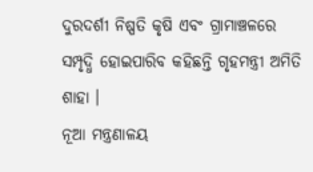ଦୁରଦର୍ଶୀ ନିଷ୍ପତି କୃଷି ଏବଂ ଗ୍ରାମାଞ୍ଚଳରେ ସମ୍ପୃଦ୍ଧି ହୋଇପାରିବ କହିଛନ୍ତି ଗୃହମନ୍ତ୍ରୀ ଅମିତି ଶାହା ।
ନୂଆ ମନ୍ତ୍ରଣାଳୟ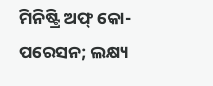ମିନିଷ୍ଟ୍ରି ଅଫ୍ କୋ-ପରେସନ; ଲକ୍ଷ୍ୟ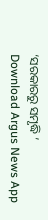‘ସରକାରରୁ ସମୃଦ୍ଧି ’
Download Argus News App